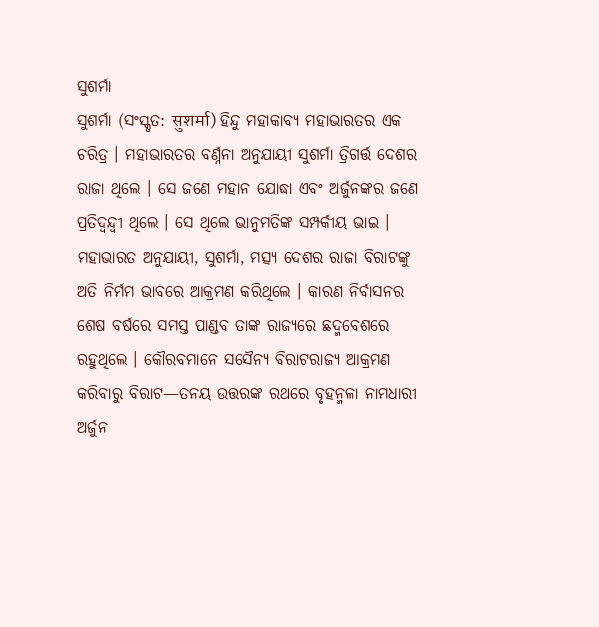ସୁଶର୍ମା
ସୁଶର୍ମା (ସଂସ୍କୃତ: सुशर्मा) ହିନ୍ଦୁ ମହାକାବ୍ୟ ମହାଭାରତର ଏକ ଚରିତ୍ର । ମହାଭାରତର ବର୍ଣ୍ନନା ଅନୁଯାୟୀ ସୁଶର୍ମା ତ୍ରିଗର୍ତ୍ତ ଦେଶର ରାଜା ଥିଲେ । ସେ ଜଣେ ମହାନ ଯୋଦ୍ଧା ଏବଂ ଅର୍ଜୁନଙ୍କର ଜଣେ ପ୍ରତିଦ୍ୱନ୍ଦ୍ୱୀ ଥିଲେ । ସେ ଥିଲେ ଭାନୁମତିଙ୍କ ସମ୍ପର୍କୀୟ ଭାଇ ।
ମହାଭାରତ ଅନୁଯାୟୀ, ସୁଶର୍ମା, ମତ୍ସ୍ୟ ଦେଶର ରାଜା ବିରାଟଙ୍କୁ ଅତି ନିର୍ମମ ଭାବରେ ଆକ୍ରମଣ କରିଥିଲେ । କାରଣ ନିର୍ବାସନର ଶେଷ ବର୍ଷରେ ସମସ୍ତ ପାଣ୍ଡବ ତାଙ୍କ ରାଜ୍ୟରେ ଛଦ୍ମବେଶରେ ରହୁଥିଲେ । କୌରବମାନେ ସସୈନ୍ୟ ବିରାଟରାଜ୍ୟ ଆକ୍ରମଣ କରିବାରୁ ବିରାଟ—ତନୟ ଉତ୍ତରଙ୍କ ରଥରେ ବୃହନ୍ମଳା ନାମଧାରୀ ଅର୍ଜୁନ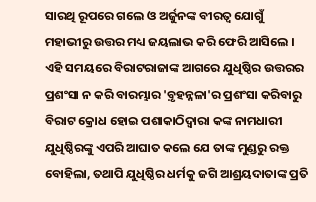ସାରଥି ରୂପରେ ଗଲେ ଓ ଅର୍ଜୁନଙ୍କ ବୀରତ୍ୱ ଯୋଗୁଁ ମହାଭୀରୁ ଉତ୍ତର ମଧ୍ୟ ଜୟଲାଭ କରି ଫେରି ଆସିଲେ । ଏହି ସମୟରେ ବିରାଟରାଜାଙ୍କ ଆଗରେ ଯୁଧିଷ୍ଠିର ଉତ୍ତରର ପ୍ରଶଂସା ନ କରି ବାରମ୍ଭାର 'ବ଼ୃହନ୍ନଳା'ର ପ୍ରଶଂସା କରିବାରୁ ବିରାଟ କ୍ରୋଧ ହୋଇ ପଶାକାଠିଦ୍ୱାରା କଙ୍କ ନାମଧାରୀ ଯୁଧିଷ୍ଠିରଙ୍କୁ ଏପରି ଆଘାତ କଲେ ଯେ ତାଙ୍କ ମୁଣ୍ଡରୁ ରକ୍ତ ବୋହିଲା, ତଥାପି ଯୁଧିଷ୍ଠିର ଧର୍ମକୁ ଜଗି ଆଶ୍ରୟଦାତାଙ୍କ ପ୍ରତି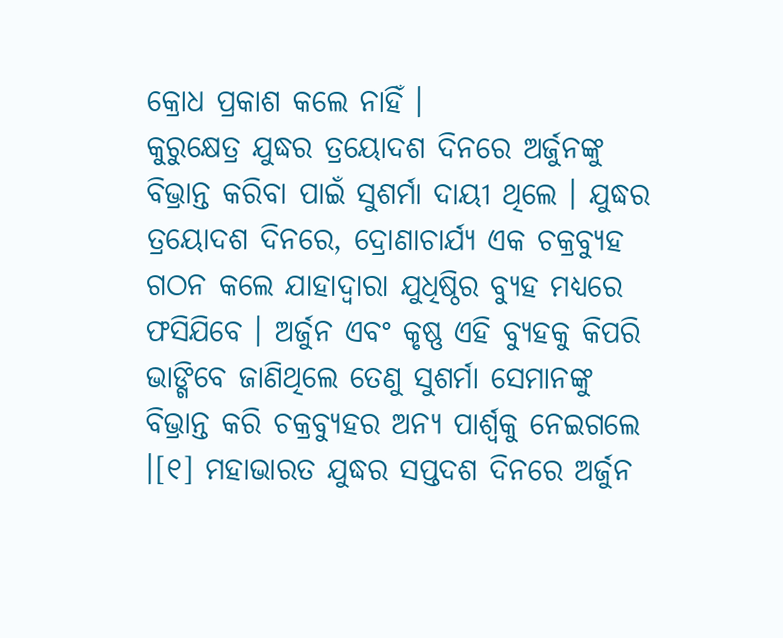କ୍ରୋଧ ପ୍ରକାଶ କଲେ ନାହିଁ ।
କୁରୁକ୍ଷେତ୍ର ଯୁଦ୍ଧର ତ୍ରୟୋଦଶ ଦିନରେ ଅର୍ଜୁନଙ୍କୁ ବିଭ୍ରାନ୍ତ କରିବା ପାଇଁ ସୁଶର୍ମା ଦାୟୀ ଥିଲେ । ଯୁଦ୍ଧର ତ୍ରୟୋଦଶ ଦିନରେ, ଦ୍ରୋଣାଚାର୍ଯ୍ୟ ଏକ ଚକ୍ରବ୍ୟୁହ ଗଠନ କଲେ ଯାହାଦ୍ୱାରା ଯୁଧିଷ୍ଠିର ବ୍ୟୁହ ମଧ୍ୟରେ ଫସିଯିବେ । ଅର୍ଜୁନ ଏବଂ କୃଷ୍ଣ ଏହି ବ୍ୟୁହକୁ କିପରି ଭାଙ୍ଗିବେ ଜାଣିଥିଲେ ତେଣୁ ସୁଶର୍ମା ସେମାନଙ୍କୁ ବିଭ୍ରାନ୍ତ କରି ଚକ୍ରବ୍ୟୁହର ଅନ୍ୟ ପାର୍ଶ୍ୱକୁ ନେଇଗଲେ ।[୧] ମହାଭାରତ ଯୁଦ୍ଧର ସପ୍ତଦଶ ଦିନରେ ଅର୍ଜୁନ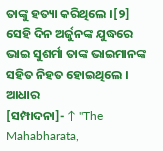ତାଙ୍କୁ ହତ୍ୟା କରିଥିଲେ ।[୨] ସେହି ଦିନ ଅର୍ଜୁନଙ୍କ ଯୁଦ୍ଧରେ ଭାଇ ସୁଶର୍ମା ତାଙ୍କ ଭାଇମାନଙ୍କ ସହିତ ନିହତ ହୋଇଥିଲେ ।
ଆଧାର
[ସମ୍ପାଦନା]- ↑ "The Mahabharata,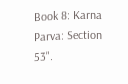Book 8: Karna Parva: Section 53".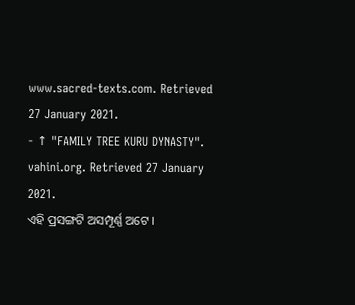www.sacred-texts.com. Retrieved 27 January 2021.
- ↑ "FAMILY TREE KURU DYNASTY". vahini.org. Retrieved 27 January 2021.
ଏହି ପ୍ରସଙ୍ଗଟି ଅସମ୍ପୂର୍ଣ୍ଣ ଅଟେ ।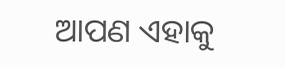ଆପଣ ଏହାକୁ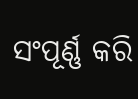ସଂପୂର୍ଣ୍ଣ କରି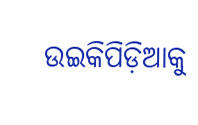ଉଇକିପିଡ଼ିଆକୁ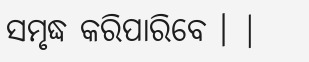ସମୃଦ୍ଧ କରିପାରିବେ । |